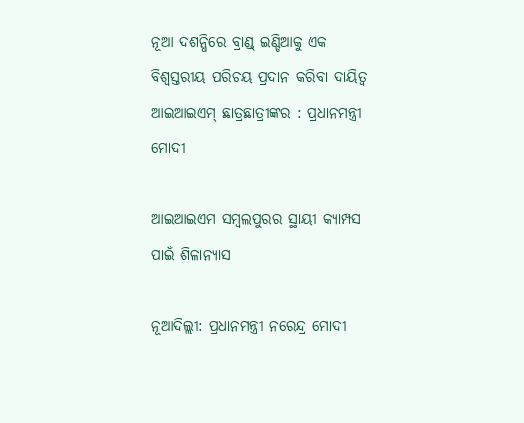ନୂଆ ଦଶନ୍ଧିରେ ବ୍ରାଣ୍ଡ୍ ଇଣ୍ଡିଆକୁ ଏକ ବିଶ୍ୱସ୍ତରୀୟ ପରିଚୟ ପ୍ରଦାନ କରିବା ଦାୟିତ୍ୱ ଆଇଆଇଏମ୍ ଛାତ୍ରଛାତ୍ରୀଙ୍କର : ପ୍ରଧାନମନ୍ତ୍ରୀ ମୋଦୀ

ଆଇଆଇଏମ ସମ୍ବଲପୁରର ସ୍ଥାୟୀ କ୍ୟାମ୍ପସ ପାଇଁ ଶିଳାନ୍ୟାସ

ନୂଆଦିଲ୍ଲୀ: ପ୍ରଧାନମନ୍ତ୍ରୀ ନରେନ୍ଦ୍ର ମୋଦୀ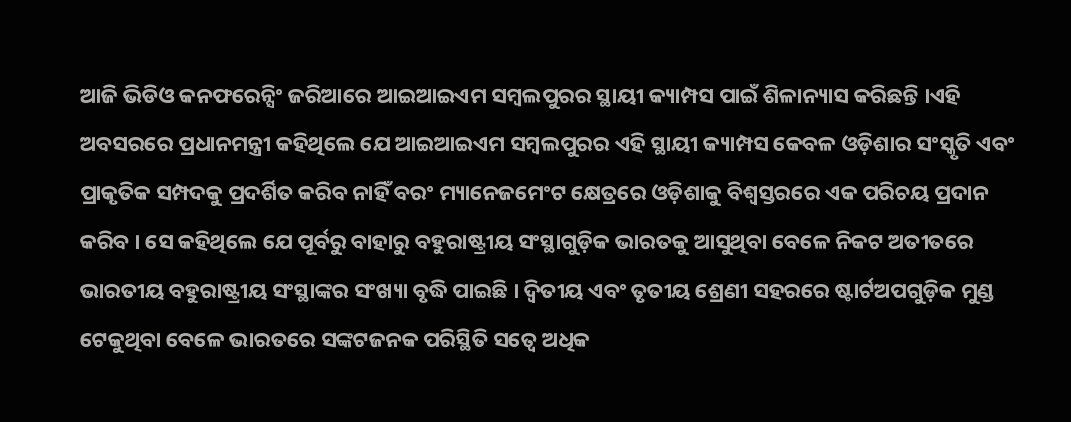ଆଜି ଭିଡିଓ କନଫରେନ୍ସିଂ ଜରିଆରେ ଆଇଆଇଏମ ସମ୍ବଲପୁରର ସ୍ଥାୟୀ କ୍ୟାମ୍ପସ ପାଇଁ ଶିଳାନ୍ୟାସ କରିଛନ୍ତି ।ଏହି ଅବସରରେ ପ୍ରଧାନମନ୍ତ୍ରୀ କହିଥିଲେ ଯେ ଆଇଆଇଏମ ସମ୍ବଲପୁରର ଏହି ସ୍ଥାୟୀ କ୍ୟାମ୍ପସ କେବଳ ଓଡ଼ିଶାର ସଂସ୍କୃତି ଏବଂ ପ୍ରାକୃତିକ ସମ୍ପଦକୁ ପ୍ରଦର୍ଶିତ କରିବ ନାହିଁ ବରଂ ମ୍ୟାନେଜମେଂଟ କ୍ଷେତ୍ରରେ ଓଡ଼ିଶାକୁ ବିଶ୍ୱସ୍ତରରେ ଏକ ପରିଚୟ ପ୍ରଦାନ କରିବ । ସେ କହିଥିଲେ ଯେ ପୂର୍ବରୁ ବାହାରୁ ବହୁରାଷ୍ଟ୍ରୀୟ ସଂସ୍ଥାଗୁଡ଼ିକ ଭାରତକୁ ଆସୁଥିବା ବେଳେ ନିକଟ ଅତୀତରେ ଭାରତୀୟ ବହୁରାଷ୍ଟ୍ରୀୟ ସଂସ୍ଥାଙ୍କର ସଂଖ୍ୟା ବୃଦ୍ଧି ପାଇଛି । ଦ୍ୱିତୀୟ ଏବଂ ତୃତୀୟ ଶ୍ରେଣୀ ସହରରେ ଷ୍ଟାର୍ଟଅପଗୁଡ଼ିକ ମୁଣ୍ଡ ଟେକୁଥିବା ବେଳେ ଭାରତରେ ସଙ୍କଟଜନକ ପରିସ୍ଥିତି ସତ୍ୱେ ଅଧିକ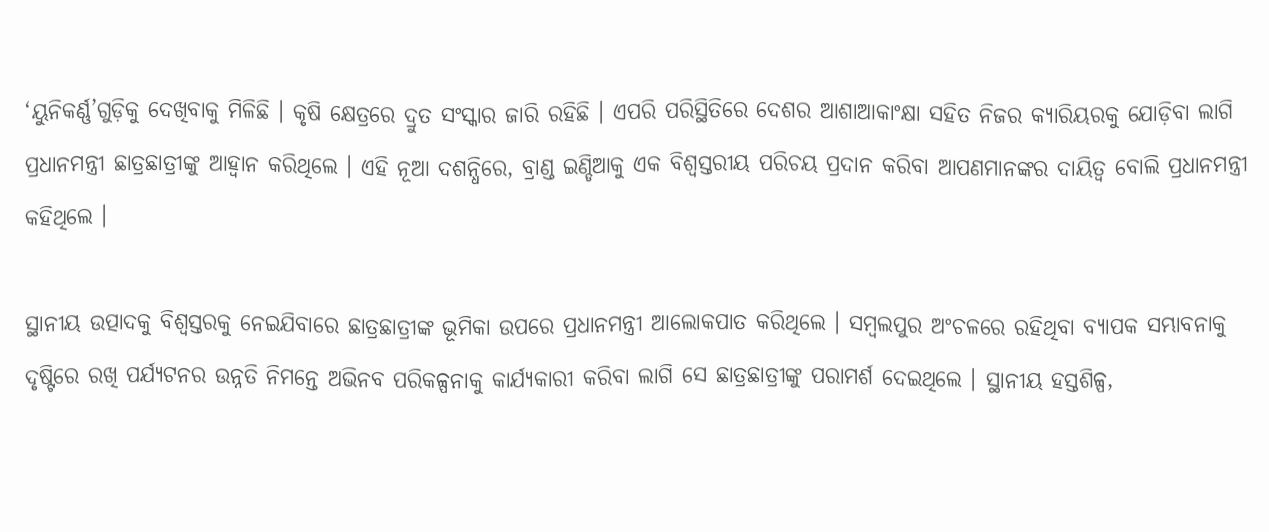‘ୟୁନିକର୍ଣ୍ଣ’ଗୁଡ଼ିକୁ ଦେଖିବାକୁ ମିଳିଛି । କୃଷି କ୍ଷେତ୍ରରେ ଦ୍ରୁତ ସଂସ୍କାର ଜାରି ରହିଛି । ଏପରି ପରିସ୍ଥିତିରେ ଦେଶର ଆଶାଆକାଂକ୍ଷା ସହିତ ନିଜର କ୍ୟାରିୟରକୁ ଯୋଡ଼ିବା ଲାଗି ପ୍ରଧାନମନ୍ତ୍ରୀ ଛାତ୍ରଛାତ୍ରୀଙ୍କୁ ଆହ୍ୱାନ କରିଥିଲେ । ଏହି ନୂଆ ଦଶନ୍ଧିରେ, ବ୍ରାଣ୍ଡ ଇଣ୍ଡିଆକୁ ଏକ ବିଶ୍ୱସ୍ତରୀୟ ପରିଚୟ ପ୍ରଦାନ କରିବା ଆପଣମାନଙ୍କର ଦାୟିତ୍ୱ ବୋଲି ପ୍ରଧାନମନ୍ତ୍ରୀ କହିଥିଲେ ।

ସ୍ଥାନୀୟ ଉତ୍ପାଦକୁ ବିଶ୍ୱସ୍ତରକୁ ନେଇଯିବାରେ ଛାତ୍ରଛାତ୍ରୀଙ୍କ ଭୂମିକା ଉପରେ ପ୍ରଧାନମନ୍ତ୍ରୀ ଆଲୋକପାତ କରିଥିଲେ । ସମ୍ବଲପୁର ଅଂଚଳରେ ରହିଥିବା ବ୍ୟାପକ ସମ୍ଭାବନାକୁ ଦୃଷ୍ଟିରେ ରଖି ପର୍ଯ୍ୟଟନର ଉନ୍ନତି ନିମନ୍ତେ ଅଭିନବ ପରିକଳ୍ପନାକୁ କାର୍ଯ୍ୟକାରୀ କରିବା ଲାଗି ସେ ଛାତ୍ରଛାତ୍ରୀଙ୍କୁ ପରାମର୍ଶ ଦେଇଥିଲେ । ସ୍ଥାନୀୟ ହସ୍ତଶିଳ୍ପ,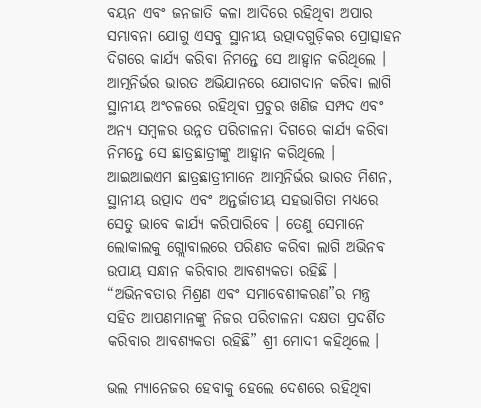ବୟନ ଏବଂ ଜନଜାତି କଳା ଆଦିରେ ରହିଥିବା ଅପାର ସମ୍ଭାବନା ଯୋଗୁ ଏସବୁ ସ୍ଥାନୀୟ ଉତ୍ପାଦଗୁଡ଼ିକର ପ୍ରୋତ୍ସାହନ ଦିଗରେ କାର୍ଯ୍ୟ କରିବା ନିମନ୍ତେ ସେ ଆହ୍ୱାନ କରିଥିଲେ । ଆତ୍ମନିର୍ଭର ଭାରତ ଅଭିଯାନରେ ଯୋଗଦାନ କରିବା ଲାଗି ସ୍ଥାନୀୟ ଅଂଚଳରେ ରହିଥିବା ପ୍ରଚୁର ଖଣିଜ ସମ୍ପଦ ଏବଂ ଅନ୍ୟ ସମ୍ବଳର ଉନ୍ନତ ପରିଚାଳନା ଦିଗରେ କାର୍ଯ୍ୟ କରିବା ନିମନ୍ତେ ସେ ଛାତ୍ରଛାତ୍ରୀଙ୍କୁ ଆହ୍ୱାନ କରିଥିଲେ । ଆଇଆଇଏମ ଛାତ୍ରଛାତ୍ରୀମାନେ ଆତ୍ମନିର୍ଭର ଭାରତ ମିଶନ, ସ୍ଥାନୀୟ ଉତ୍ପାଦ ଏବଂ ଅନ୍ତର୍ଜାତୀୟ ସହଭାଗିତା ମଧ୍ୟରେ ସେତୁ ଭାବେ କାର୍ଯ୍ୟ କରିପାରିବେ । ତେଣୁ ସେମାନେ ଲୋକାଲକୁ ଗ୍ଲୋବାଲରେ ପରିଣତ କରିବା ଲାଗି ଅଭିନବ ଉପାୟ ସନ୍ଧାନ କରିବାର ଆବଶ୍ୟକତା ରହିଛି । “ଅଭିନବତାର ମିଶ୍ରଣ ଏବଂ ସମାବେଶୀକରଣ”ର ମନ୍ତ୍ର ସହିତ ଆପଣମାନଙ୍କୁ ନିଜର ପରିଚାଳନା ଦକ୍ଷତା ପ୍ରଦର୍ଶିତ କରିବାର ଆବଶ୍ୟକତା ରହିଛି” ଶ୍ରୀ ମୋଦୀ କହିଥିଲେ ।

ଭଲ ମ୍ୟାନେଜର ହେବାକୁ ହେଲେ ଦେଶରେ ରହିଥିବା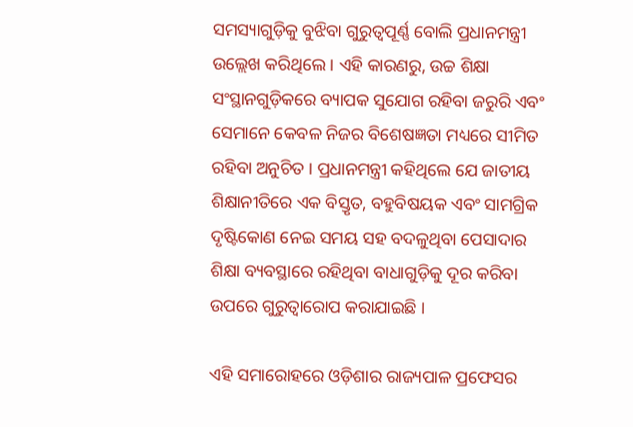ସମସ୍ୟାଗୁଡ଼ିକୁ ବୁଝିବା ଗୁରୁତ୍ୱପୂର୍ଣ୍ଣ ବୋଲି ପ୍ରଧାନମନ୍ତ୍ରୀ ଉଲ୍ଲେଖ କରିଥିଲେ । ଏହି କାରଣରୁ, ଉଚ୍ଚ ଶିକ୍ଷା ସଂସ୍ଥାନଗୁଡ଼ିକରେ ବ୍ୟାପକ ସୁଯୋଗ ରହିବା ଜରୁରି ଏବଂ ସେମାନେ କେବଳ ନିଜର ବିଶେଷଜ୍ଞତା ମଧ୍ୟରେ ସୀମିତ ରହିବା ଅନୁଚିତ । ପ୍ରଧାନମନ୍ତ୍ରୀ କହିଥିଲେ ଯେ ଜାତୀୟ ଶିକ୍ଷାନୀତିରେ ଏକ ବିସ୍ତୃତ, ବହୁବିଷୟକ ଏବଂ ସାମଗ୍ରିକ ଦୃଷ୍ଟିକୋଣ ନେଇ ସମୟ ସହ ବଦଳୁଥିବା ପେସାଦାର ଶିକ୍ଷା ବ୍ୟବସ୍ଥାରେ ରହିଥିବା ବାଧାଗୁଡ଼ିକୁ ଦୂର କରିବା ଉପରେ ଗୁରୁତ୍ୱାରୋପ କରାଯାଇଛି ।

ଏହି ସମାରୋହରେ ଓଡ଼ିଶାର ରାଜ୍ୟପାଳ ପ୍ରଫେସର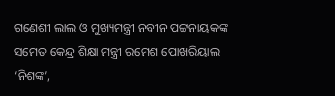ଗଣେଶୀ ଲାଲ ଓ ମୁଖ୍ୟମନ୍ତ୍ରୀ ନବୀନ ପଟ୍ଟନାୟକଙ୍କ ସମେତ କେନ୍ଦ୍ର ଶିକ୍ଷା ମନ୍ତ୍ରୀ ରମେଶ ପୋଖରିୟାଲ ‘ନିଶଙ୍କ’,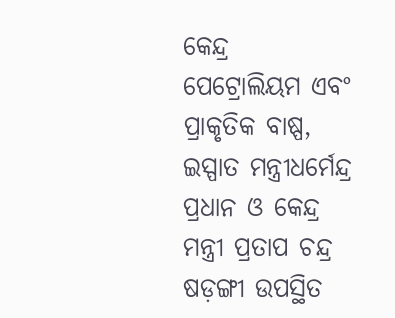କେନ୍ଦ୍ର ପେଟ୍ରୋଲିୟମ ଏବଂ ପ୍ରାକୃତିକ ବାଷ୍ପ, ଇସ୍ପାତ ମନ୍ତ୍ରୀଧର୍ମେନ୍ଦ୍ର ପ୍ରଧାନ ଓ କେନ୍ଦ୍ର ମନ୍ତ୍ରୀ ପ୍ରତାପ ଚନ୍ଦ୍ର ଷଡ଼ଙ୍ଗୀ ଉପସ୍ଥିତ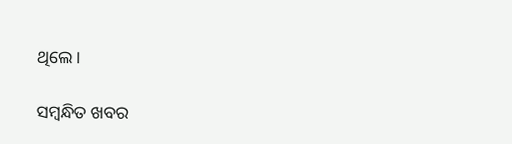ଥିଲେ ।

ସମ୍ବନ୍ଧିତ ଖବର